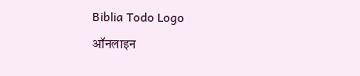Biblia Todo Logo
ऑनलाइन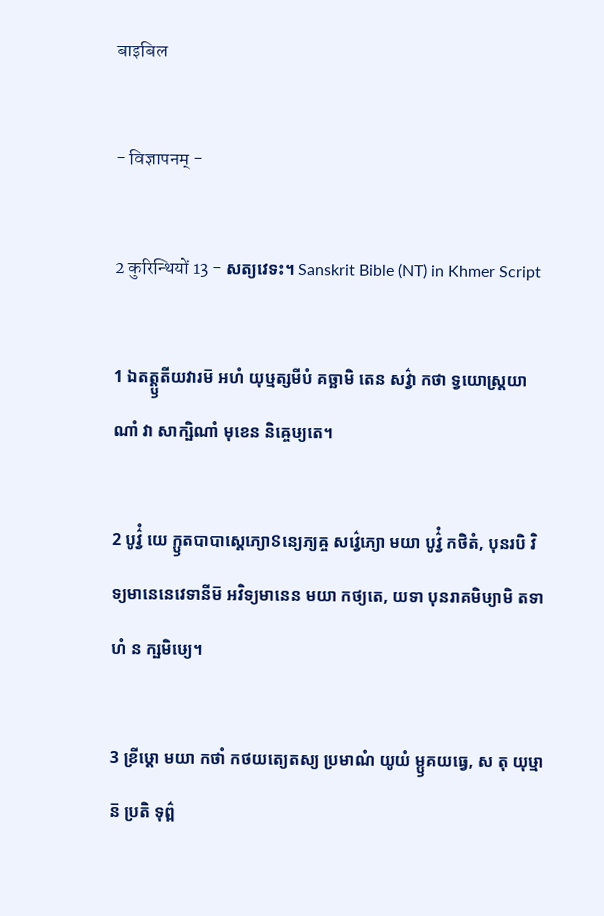बाइबिल

- विज्ञापनम् -

2 कुरिन्थियों 13 - សត្យវេទះ។ Sanskrit Bible (NT) in Khmer Script

1 ឯតត្ត្ឫតីយវារម៑ អហំ យុឞ្មត្សមីបំ គច្ឆាមិ តេន សវ៌្វា កថា ទ្វយោស្ត្រយាណាំ វា សាក្ឞិណាំ មុខេន និឝ្ចេឞ្យតេ។

2 បូវ៌្វំ យេ ក្ឫតបាបាស្តេភ្យោៜន្យេភ្យឝ្ច សវ៌្វេភ្យោ មយា បូវ៌្វំ កថិតំ, បុនរបិ វិទ្យមានេនេវេទានីម៑ អវិទ្យមានេន មយា កថ្យតេ, យទា បុនរាគមិឞ្យាមិ តទាហំ ន ក្ឞមិឞ្យេ។

3 ខ្រីឞ្ដោ មយា កថាំ កថយត្យេតស្យ ប្រមាណំ យូយំ ម្ឫគយធ្វេ, ស តុ យុឞ្មាន៑ ប្រតិ ទុព៌្ព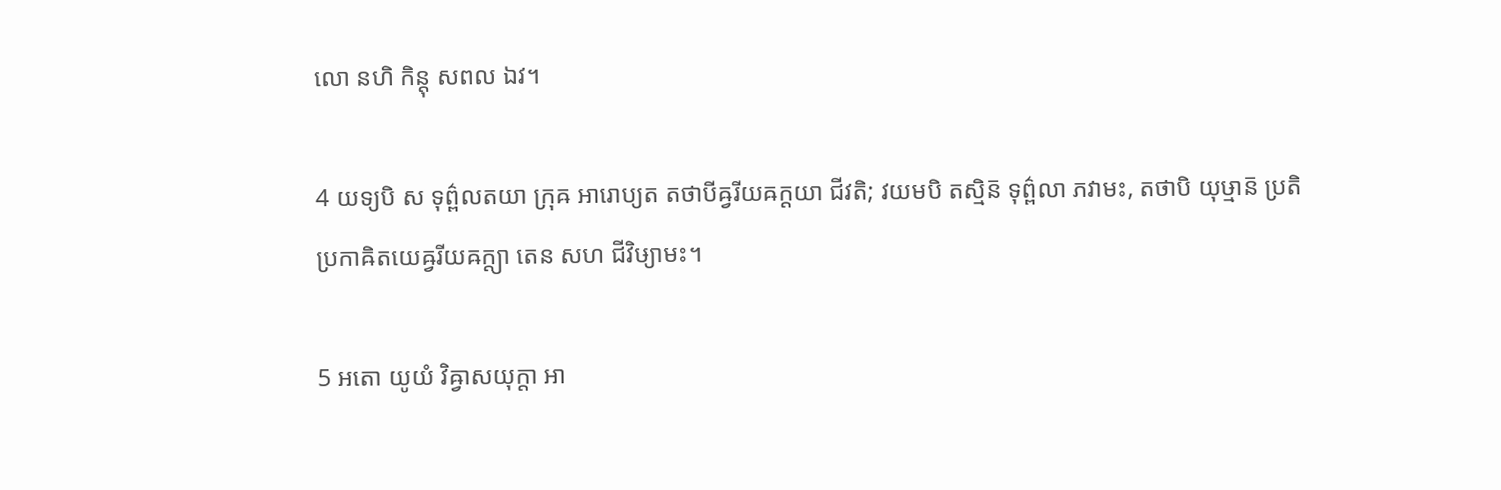លោ នហិ កិន្តុ សពល ឯវ។

4 យទ្យបិ ស ទុព៌្ពលតយា ក្រុឝ អារោប្យត តថាបីឝ្វរីយឝក្តយា ជីវតិ; វយមបិ តស្មិន៑ ទុព៌្ពលា ភវាមះ, តថាបិ យុឞ្មាន៑ ប្រតិ ប្រកាឝិតយេឝ្វរីយឝក្ត្យា តេន សហ ជីវិឞ្យាមះ។

5 អតោ យូយំ វិឝ្វាសយុក្តា អា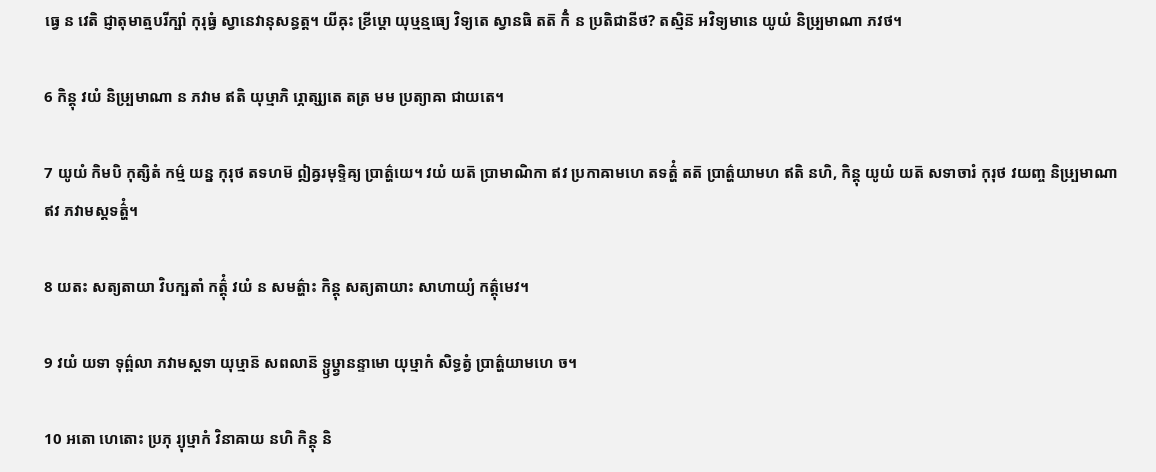ធ្វេ ន វេតិ ជ្ញាតុមាត្មបរីក្ឞាំ កុរុធ្វំ ស្វានេវានុសន្ធត្ត។ យីឝុះ ខ្រីឞ្ដោ យុឞ្មន្មធ្យេ វិទ្យតេ ស្វានធិ តត៑ កិំ ន ប្រតិជានីថ? តស្មិន៑ អវិទ្យមានេ យូយំ និឞ្ប្រមាណា ភវថ។

6 កិន្តុ វយំ និឞ្ប្រមាណា ន ភវាម ឥតិ យុឞ្មាភិ រ្ភោត្ស្យតេ តត្រ មម ប្រត្យាឝា ជាយតេ។

7 យូយំ កិមបិ កុត្សិតំ កម៌្ម យន្ន កុរុថ តទហម៑ ឦឝ្វរមុទ្ទិឝ្យ ប្រាត៌្ហយេ។ វយំ យត៑ ប្រាមាណិកា ឥវ ប្រកាឝាមហេ តទត៌្ហំ តត៑ ប្រាត៌្ហយាមហ ឥតិ នហិ, កិន្តុ យូយំ យត៑ សទាចារំ កុរុថ វយញ្ច និឞ្ប្រមាណា ឥវ ភវាមស្តទត៌្ហំ។

8 យតះ សត្យតាយា វិបក្ឞតាំ កត៌្តុំ វយំ ន សមត៌្ហាះ កិន្តុ សត្យតាយាះ សាហាយ្យំ កត៌្តុមេវ។

9 វយំ យទា ទុព៌្ពលា ភវាមស្តទា យុឞ្មាន៑ សពលាន៑ ទ្ឫឞ្ដ្វានន្ទាមោ យុឞ្មាកំ សិទ្ធត្វំ ប្រាត៌្ហយាមហេ ច។

10 អតោ ហេតោះ ប្រភុ រ្យុឞ្មាកំ វិនាឝាយ នហិ កិន្តុ និ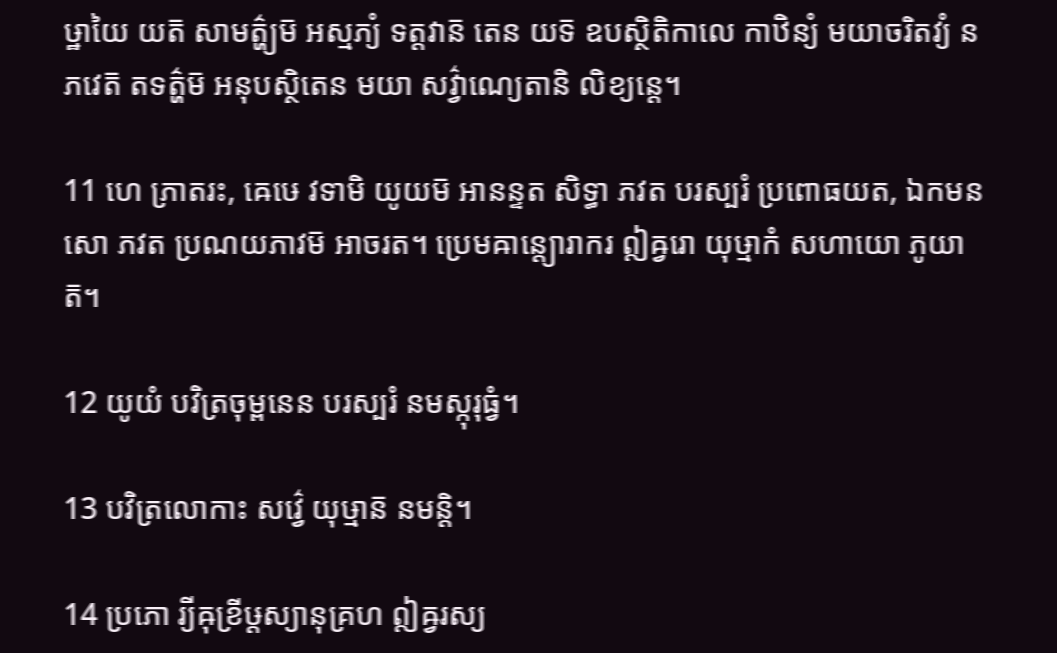ឞ្ឋាយៃ យត៑ សាមត៌្ហ្យម៑ អស្មភ្យំ ទត្តវាន៑ តេន យទ៑ ឧបស្ថិតិកាលេ កាឋិន្យំ មយាចរិតវ្យំ ន ភវេត៑ តទត៌្ហម៑ អនុបស្ថិតេន មយា សវ៌្វាណ្យេតានិ លិខ្យន្តេ។

11 ហេ ភ្រាតរះ, ឝេឞេ វទាមិ យូយម៑ អានន្ទត សិទ្ធា ភវត បរស្បរំ ប្រពោធយត, ឯកមនសោ ភវត ប្រណយភាវម៑ អាចរត។ ប្រេមឝាន្ត្យោរាករ ឦឝ្វរោ យុឞ្មាកំ សហាយោ ភូយាត៑។

12 យូយំ បវិត្រចុម្ពនេន បរស្បរំ នមស្កុរុធ្វំ។

13 បវិត្រលោកាះ សវ៌្វេ យុឞ្មាន៑ នមន្តិ។

14 ប្រភោ រ្យីឝុខ្រីឞ្ដស្យានុគ្រហ ឦឝ្វរស្យ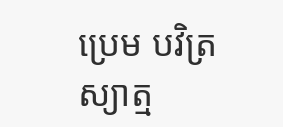ប្រេម បវិត្រស្យាត្ម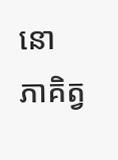នោ ភាគិត្វ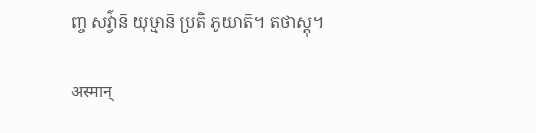ញ្ច សវ៌្វាន៑ យុឞ្មាន៑ ប្រតិ ភូយាត៑។ តថាស្តុ។

अस्मान्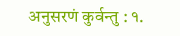अनुसरणं कुर्वन्तु : १.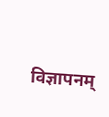विज्ञापनम्